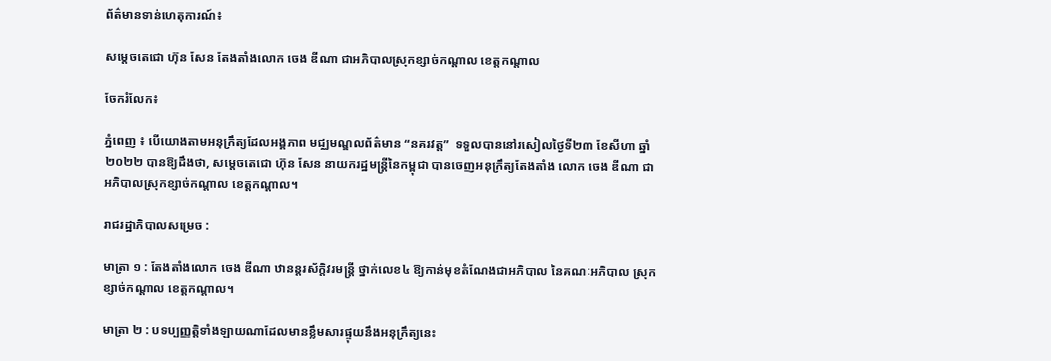ព័ត៌មានទាន់ហេតុការណ៍៖

សម្ដេចតេជោ ហ៊ុន សែន តែងតាំងលោក ចេង ឌីណា ជាអភិបាលស្រុកខ្សាច់កណ្ដាល ខេត្តកណ្ដាល

ចែករំលែក៖

ភ្នំពេញ ៖ បើយោងតាមអនុក្រឹត្យដែលអង្គភាព មជ្ឈមណ្ឌលព័ត៌មាន “នគរវត្ត”  ទទួលបាននៅរសៀលថ្ងៃទី២៣ ខែសីហា ឆ្នាំ២០២២ បានឱ្យដឹងថា, សម្ដេចតេជោ ហ៊ុន សែន នាយករដ្ឋមន្រ្តីនៃកម្ពុជា បានចេញអនុក្រឹត្យតែងតាំង លោក ចេង ឌីណា ជាអភិបាលស្រុកខ្សាច់កណ្ដាល ខេត្តកណ្ដាល។

រាជរដ្ឋាភិបាលសម្រេច :

មាត្រា ១ : តែងតាំងលោក ចេង ឌីណា ឋានន្តរស័ក្តិវរមន្ត្រី ថ្នាក់លេខ៤ ឱ្យកាន់មុខតំណែងជាអភិបាល នៃគណៈអភិបាល ស្រុកខ្សាច់កណ្តាល ខេត្តកណ្តាល។

មាត្រា ២ : បទប្បញ្ញត្តិទាំងឡាយណាដែលមានខ្លឹមសារផ្ទុយនឹងអនុក្រឹត្យនេះ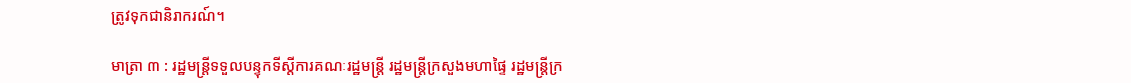ត្រូវទុកជានិរាករណ៍។

មាត្រា ៣ : រដ្ឋមន្ត្រីទទួលបន្ទុកទីស្តីការគណៈរដ្ឋមន្ត្រី រដ្ឋមន្ត្រីក្រសួងមហាផ្ទៃ រដ្ឋមន្រ្តីក្រ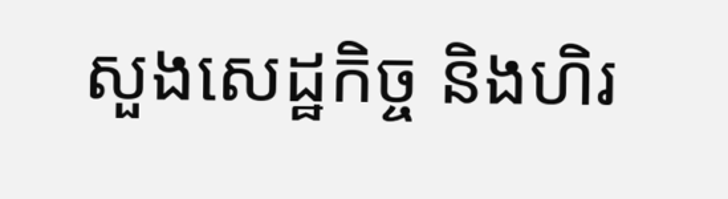សួងសេដ្ឋកិច្ច និងហិរ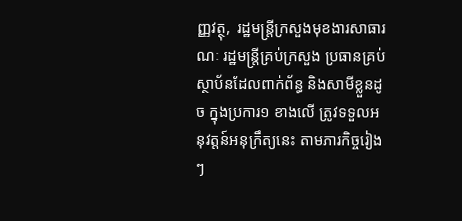ញ្ញវត្ថុ,  រដ្ឋមន្ត្រីក្រសួងមុខងារសាធារណៈ រដ្ឋមន្ត្រីគ្រប់ក្រសួង ប្រធានគ្រប់ស្ថាប័នដែលពាក់ព័ន្ធ និងសាមីខ្លួនដូច ក្នុងប្រការ១ ខាងលើ ត្រូវទទួលអនុវត្តន៍អនុក្រឹត្យនេះ តាមភារកិច្ចរៀងៗ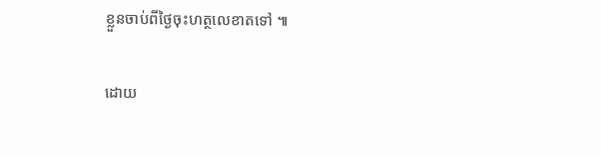ខ្លួនចាប់ពីថ្ងៃចុះហត្ថលេខាតទៅ ៕

ដោយ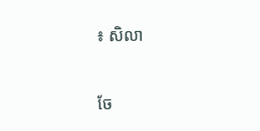៖ សិលា


ចែ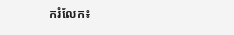ករំលែក៖